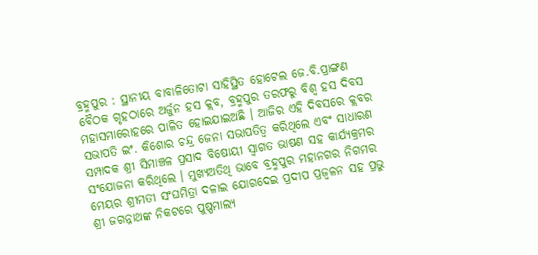ବ୍ରହ୍ମପୁର : ସ୍ଥାନୀୟ ବାବାଳିତୋଟା ସାହିସ୍ଥିତ ହୋଟେଲ ଜେ.ବି.ପ୍ରାଙ୍ଗଣ ବୈଠକ ଗୃହଠାରେ ଅର୍ଜୁନ ହସ କ୍ଲବ, ବ୍ରହ୍ମପୁର ତରଫରୁ ବିଶ୍ଵ ହସ ଦିବସ ମହାସମାରୋହରେ ପାଳିତ ହୋଇଯାଇଅଛି । ଆଜିର ଏହି ଦିବସରେ କ୍ଲବର ସଭାପତି ଇଂ. କିଶୋର ଚନ୍ଦ୍ର ଜେନା ସଭାପତିତ୍ବ କରିଥିଲେ ଏବଂ ସାଧାରଣ ସମ୍ପାଦକ ଶ୍ରୀ ସିମାଞ୍ଚଳ ପ୍ରସାଦ ବିଷୋୟୀ ସ୍ଵାଗତ ଭାଷଣ ସହ କାର୍ଯ୍ୟକ୍ରମର ସଂଯୋଜନା କରିଥିଲେ । ମୁଖ୍ୟଅତିଥି ଭାବେ ବ୍ରହ୍ମପୁର ମହାନଗର ନିଗମର ମେୟର ଶ୍ରୀମତୀ ସଂଘମିତ୍ରା ଦଳାଇ ଯୋଗଦେଇ ପ୍ରଦୀପ ପ୍ରଜ୍ବଳନ ସହ ପ୍ରଭୁ ଶ୍ରୀ ଜଗନ୍ନାଥଙ୍କ ନିକଟରେ ପୁଷ୍ପମାଲ୍ୟ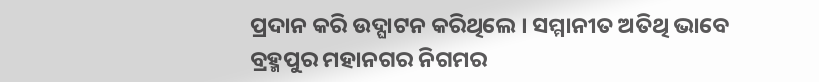ପ୍ରଦାନ କରି ଉଦ୍ଘାଟନ କରିଥିଲେ । ସମ୍ମାନୀତ ଅତିଥି ଭାବେ ବ୍ରହ୍ମପୁର ମହାନଗର ନିଗମର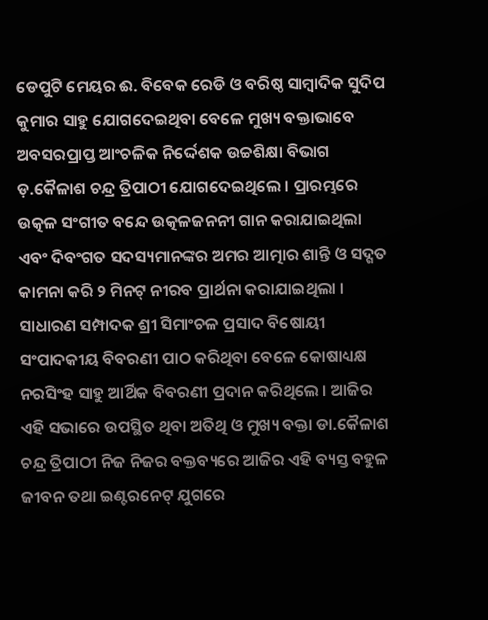ଡେପୁଟି ମେୟର ଈ. ବିବେକ ରେଡି ଓ ବରିଷ୍ଠ ସାମ୍ବାଦିକ ସୁଦିପ କୁମାର ସାହୁ ଯୋଗଦେଇଥିବା ବେଳେ ମୁଖ୍ୟ ବକ୍ତାଭାବେ ଅବସରପ୍ରାପ୍ତ ଆଂଚଳିକ ନିର୍ଦ୍ଦେଶକ ଉଚ୍ଚଶିକ୍ଷା ବିଭାଗ ଡ଼.କୈଳାଶ ଚନ୍ଦ୍ର ତ୍ରିପାଠୀ ଯୋଗଦେଇଥିଲେ । ପ୍ରାରମ୍ଭରେ ଉତ୍କଳ ସଂଗୀତ ବନ୍ଦେ ଉତ୍କଳଜନନୀ ଗାନ କରାଯାଇଥିଲା ଏବଂ ଦିବଂଗତ ସଦସ୍ୟମାନଙ୍କର ଅମର ଆତ୍ମାର ଶାନ୍ତି ଓ ସଦ୍ଗତ କାମନା କରି ୨ ମିନଟ୍ ନୀରବ ପ୍ରାର୍ଥନା କରାଯାଇଥିଲା । ସାଧାରଣ ସମ୍ପାଦକ ଶ୍ରୀ ସିମାଂଚଳ ପ୍ରସାଦ ବିଷୋୟୀ ସଂପାଦକୀୟ ବିବରଣୀ ପାଠ କରିଥିବା ବେଳେ କୋଷାଧ୍ୟକ୍ଷ ନରସିଂହ ସାହୁ ଆର୍ଥିକ ବିବରଣୀ ପ୍ରଦାନ କରିଥିଲେ । ଆଜିର ଏହି ସଭାରେ ଉପସ୍ଥିତ ଥିବା ଅତିଥି ଓ ମୁଖ୍ୟ ବକ୍ତା ଡା.କୈଳାଶ ଚନ୍ଦ୍ର ତ୍ରିପାଠୀ ନିଜ ନିଜର ବକ୍ତବ୍ୟରେ ଆଜିର ଏହି ବ୍ୟସ୍ତ ବହୁଳ ଜୀବନ ତଥା ଇଣ୍ଟରନେଟ୍ ଯୁଗରେ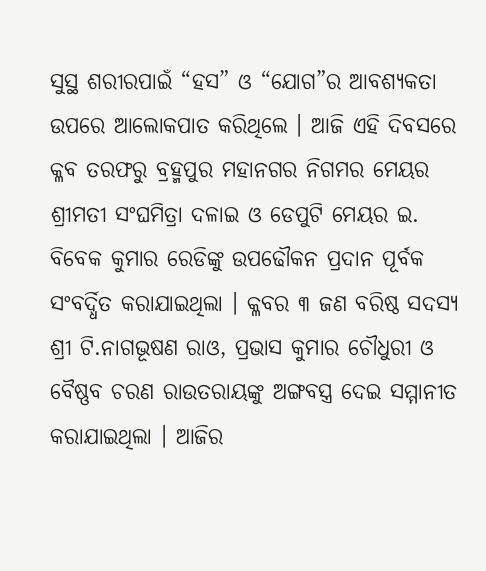ସୁସ୍ଥ ଶରୀରପାଇଁ “ହସ” ଓ “ଯୋଗ”ର ଆବଶ୍ୟକତା ଉପରେ ଆଲୋକପାତ କରିଥିଲେ । ଆଜି ଏହି ଦିବସରେ କ୍ଳବ ତରଫରୁ ବ୍ରହ୍ମପୁର ମହାନଗର ନିଗମର ମେୟର ଶ୍ରୀମତୀ ସଂଘମିତ୍ରା ଦଳାଇ ଓ ଡେପୁଟି ମେୟର ଇ. ବିବେକ କୁମାର ରେଡିଙ୍କୁ ଉପଢୌକନ ପ୍ରଦାନ ପୂର୍ବକ ସଂବର୍ଦ୍ଧିତ କରାଯାଇଥିଲା । କ୍ଳବର ୩ ଜଣ ବରିଷ୍ଠ ସଦସ୍ୟ ଶ୍ରୀ ଟି.ନାଗଭୂଷଣ ରାଓ, ପ୍ରଭାସ କୁମାର ଚୌଧୁରୀ ଓ ବୈଷ୍ଣବ ଚରଣ ରାଉତରାୟଙ୍କୁ ଅଙ୍ଗବସ୍ତ୍ର ଦେଇ ସମ୍ମାନୀତ କରାଯାଇଥିଲା । ଆଜିର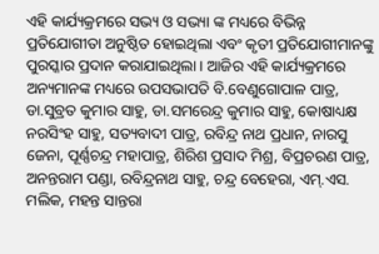ଏହି କାର୍ଯ୍ୟକ୍ରମରେ ସଭ୍ୟ ଓ ସଭ୍ୟା ଙ୍କ ମଧ୍ୟରେ ବିଭିନ୍ନ ପ୍ରତିଯୋଗୀତା ଅନୁଷ୍ଠିତ ହୋଇଥିଲା ଏବଂ କୃତୀ ପ୍ରତିଯୋଗୀମାନଙ୍କୁ ପୁରସ୍କାର ପ୍ରଦାନ କରାଯାଇଥିଲା । ଆଜିର ଏହି କାର୍ଯ୍ୟକ୍ରମରେ ଅନ୍ୟମାନଙ୍କ ମଧ୍ୟରେ ଉପସଭାପତି ବି.ବେଣୁଗୋପାଳ ପାତ୍ର, ଡା.ସୁବ୍ରତ କୁମାର ସାହୁ, ଡା.ସମରେନ୍ଦ୍ର କୁମାର ସାହୁ, କୋଷାଧ୍ୟକ୍ଷ ନରସିଂହ ସାହୁ, ସତ୍ୟବାଦୀ ପାତ୍ର, ରବିନ୍ଦ୍ର ନାଥ ପ୍ରଧାନ, ନାରସୁ ଜେନା, ପୂର୍ଣ୍ଣଚନ୍ଦ୍ର ମହାପାତ୍ର, ଶିରିଶ ପ୍ରସାଦ ମିଶ୍ର, ବିପ୍ରଚରଣ ପାତ୍ର, ଅନନ୍ତରାମ ପଣ୍ଡା, ରବିନ୍ଦ୍ରନାଥ ସାହୁ, ଚନ୍ଦ୍ର ବେହେରା, ଏମ୍.ଏସ. ମଲିକ, ମହନ୍ତ ସାନ୍ତରା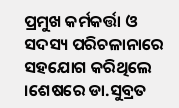ପ୍ରମୁଖ କର୍ମକର୍ତ୍ତା ଓ ସଦସ୍ୟ ପରିଚଳାନାରେ ସହଯୋଗ କରିଥିଲେ ।ଶେଷରେ ଡା.ସୁବ୍ରତ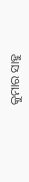କୁମାର ସାହୁ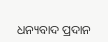ଧନ୍ୟବାଦ ପ୍ରଦାନ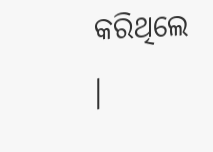କରିଥିଲେ ।